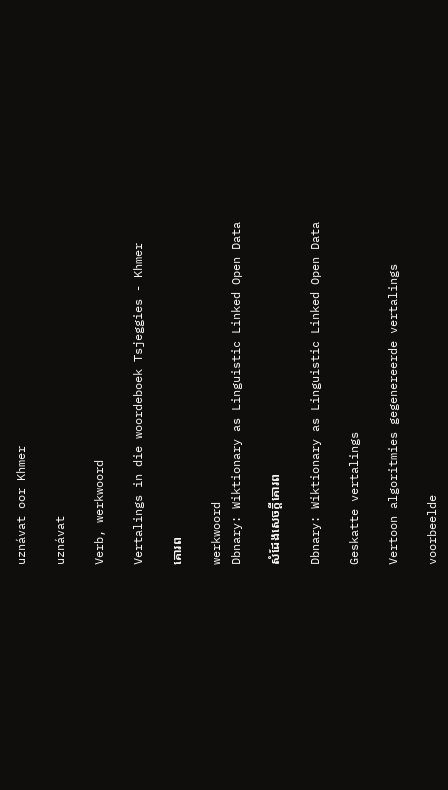uznávat oor Khmer

uznávat

Verb, werkwoord

Vertalings in die woordeboek Tsjeggies - Khmer

គោរព

werkwoord
Dbnary: Wiktionary as Linguistic Linked Open Data

សំដែងសេចក្តីគោរព

Dbnary: Wiktionary as Linguistic Linked Open Data

Geskatte vertalings

Vertoon algoritmies gegenereerde vertalings

voorbeelde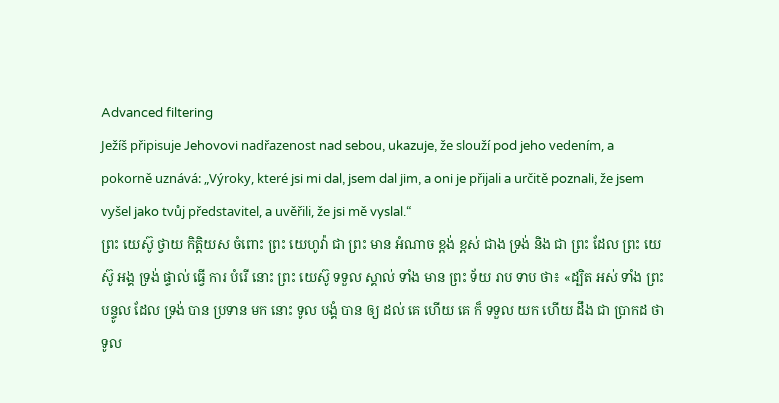Advanced filtering
Ježíš připisuje Jehovovi nadřazenost nad sebou, ukazuje, že slouží pod jeho vedením, a pokorně uznává: „Výroky, které jsi mi dal, jsem dal jim, a oni je přijali a určitě poznali, že jsem vyšel jako tvůj představitel, a uvěřili, že jsi mě vyslal.“
ព្រះ យេស៊ូ ថ្វាយ កិត្តិយស ចំពោះ ព្រះ យេហូវ៉ា ជា ព្រះ មាន អំណាច ខ្ពង់ ខ្ពស់ ជាង ទ្រង់ និង ជា ព្រះ ដែល ព្រះ យេស៊ូ អង្គ ទ្រង់ ផ្ទាល់ ធ្វើ ការ បំរើ នោះ ព្រះ យេស៊ូ ទទួល ស្គាល់ ទាំង មាន ព្រះ ទ័យ រាប ទាប ថា៖ «ដ្បិត អស់ ទាំង ព្រះ បន្ទូល ដែល ទ្រង់ បាន ប្រទាន មក នោះ ទូល បង្គំ បាន ឲ្យ ដល់ គេ ហើយ គេ ក៏ ទទួល យក ហើយ ដឹង ជា ប្រាកដ ថា ទូល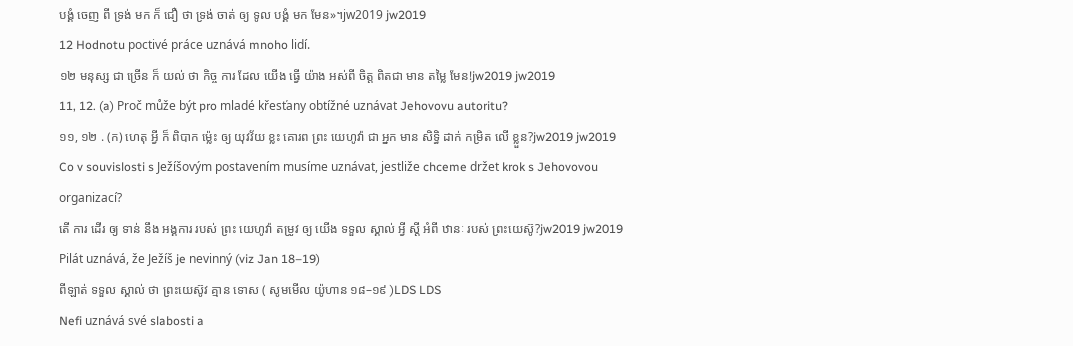បង្គំ ចេញ ពី ទ្រង់ មក ក៏ ជឿ ថា ទ្រង់ ចាត់ ឲ្យ ទូល បង្គំ មក មែន»។jw2019 jw2019
12 Hodnotu poctivé práce uznává mnoho lidí.
១២ មនុស្ស ជា ច្រើន ក៏ យល់ ថា កិច្ច ការ ដែល យើង ធ្វើ យ៉ាង អស់ពី ចិត្ត ពិតជា មាន តម្លៃ មែន!jw2019 jw2019
11, 12. (a) Proč může být pro mladé křesťany obtížné uznávat Jehovovu autoritu?
១១, ១២ . (ក) ហេតុ អ្វី ក៏ ពិបាក ម៉្លេះ ឲ្យ យុវវ័យ ខ្លះ គោរព ព្រះ យេហូវ៉ា ជា អ្នក មាន សិទ្ធិ ដាក់ កម្រិត លើ ខ្លួន?jw2019 jw2019
Co v souvislosti s Ježíšovým postavením musíme uznávat, jestliže chceme držet krok s Jehovovou organizací?
តើ ការ ដើរ ឲ្យ ទាន់ នឹង អង្គការ របស់ ព្រះ យេហូវ៉ា តម្រូវ ឲ្យ យើង ទទួល ស្គាល់ អ្វី ស្ដី អំពី ឋានៈ របស់ ព្រះយេស៊ូ?jw2019 jw2019
Pilát uznává, že Ježíš je nevinný (viz Jan 18–19)
ពីឡាត់ ទទួល ស្គាល់ ថា ព្រះយេស៊ូវ គ្មាន ទោស ( សូមមើល យ៉ូហាន ១៨–១៩ )LDS LDS
Nefi uznává své slabosti a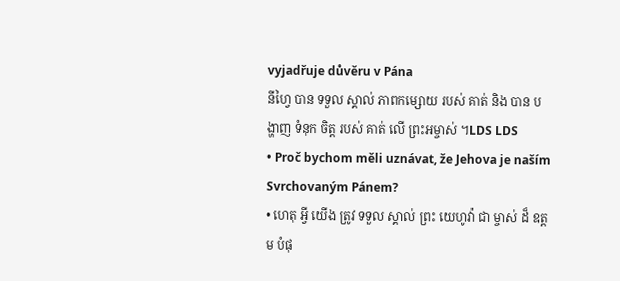vyjadřuje důvěru v Pána
នីហ្វៃ បាន ទទួល ស្គាល់ ភាពកម្សោយ របស់ គាត់ និង បាន បង្ហាញ ទំនុក ចិត្ត របស់ គាត់ លើ ព្រះអម្ចាស់ ។LDS LDS
• Proč bychom měli uznávat, že Jehova je naším Svrchovaným Pánem?
• ហេតុ អ្វី យើង ត្រូវ ទទួល ស្គាល់ ព្រះ យេហូវ៉ា ជា ម្ចាស់ ដ៏ ឧត្តម បំផុ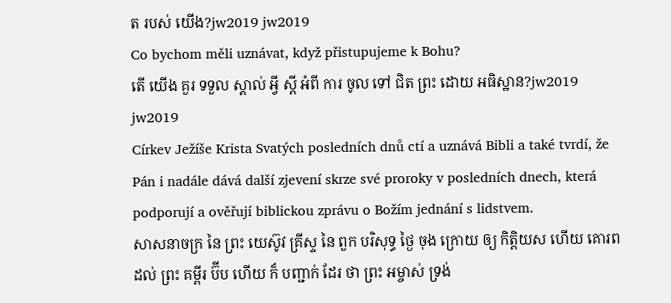ត របស់ យើង?jw2019 jw2019
Co bychom měli uznávat, když přistupujeme k Bohu?
តើ យើង គួរ ទទួល ស្គាល់ អ្វី ស្ដី អំពី ការ ចូល ទៅ ជិត ព្រះ ដោយ អធិស្ឋាន?jw2019 jw2019
Církev Ježíše Krista Svatých posledních dnů ctí a uznává Bibli a také tvrdí, že Pán i nadále dává další zjevení skrze své proroky v posledních dnech, která podporují a ověřují biblickou zprávu o Božím jednání s lidstvem.
សាសនាចក្រ នៃ ព្រះ យេស៊ូវ គ្រីស្ទ នៃ ពួក បរិសុទ្ធ ថ្ងៃ ចុង ក្រោយ ឲ្យ កិត្តិយស ហើយ គោរព ដល់ ព្រះ គម្ពីរ ប៊ីប ហើយ ក៏ បញ្ជាក់ ដែរ ថា ព្រះ អម្ចាស់ ទ្រង់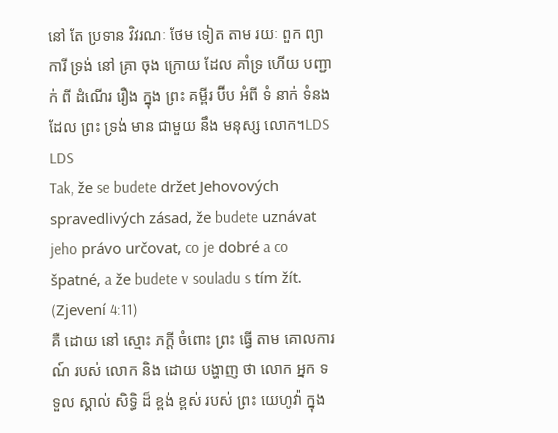នៅ តែ ប្រទាន វិវរណៈ ថែម ទៀត តាម រយៈ ពួក ព្យាការី ទ្រង់ នៅ គ្រា ចុង ក្រោយ ដែល គាំទ្រ ហើយ បញ្ជាក់ ពី ដំណើរ រឿង ក្នុង ព្រះ គម្ពីរ ប៊ីប អំពី ទំ នាក់ ទំនង ដែល ព្រះ ទ្រង់ មាន ជាមួយ នឹង មនុស្ស លោក។LDS LDS
Tak, že se budete držet Jehovových spravedlivých zásad, že budete uznávat jeho právo určovat, co je dobré a co špatné, a že budete v souladu s tím žít. (Zjevení 4:11)
គឺ ដោយ នៅ ស្មោះ ភក្ដី ចំពោះ ព្រះ ធ្វើ តាម គោលការណ៍ របស់ លោក និង ដោយ បង្ហាញ ថា លោក អ្នក ទទួល ស្គាល់ សិទ្ធិ ដ៏ ខ្ពង់ ខ្ពស់ របស់ ព្រះ យេហូវ៉ា ក្នុង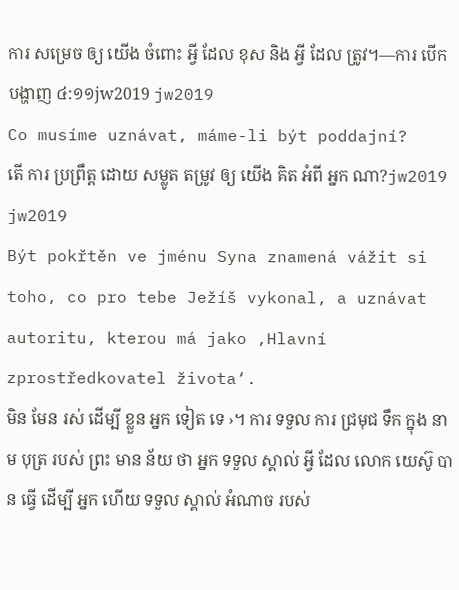ការ សម្រេច ឲ្យ យើង ចំពោះ អ្វី ដែល ខុស និង អ្វី ដែល ត្រូវ។—ការ បើក បង្ហាញ ៤:១១jw2019 jw2019
Co musíme uznávat, máme-li být poddajní?
តើ ការ ប្រព្រឹត្ត ដោយ សម្លូត តម្រូវ ឲ្យ យើង គិត អំពី អ្នក ណា?jw2019 jw2019
Být pokřtěn ve jménu Syna znamená vážit si toho, co pro tebe Ježíš vykonal, a uznávat autoritu, kterou má jako ‚Hlavní zprostředkovatel života‘.
មិន មែន រស់ ដើម្បី ខ្លួន អ្នក ទៀត ទេ ›។ ការ ទទួល ការ ជ្រមុជ ទឹក ក្នុង នាម បុត្រ របស់ ព្រះ មាន ន័យ ថា អ្នក ទទួល ស្គាល់ អ្វី ដែល លោក យេស៊ូ បាន ធ្វើ ដើម្បី អ្នក ហើយ ទទួល ស្គាល់ អំណាច របស់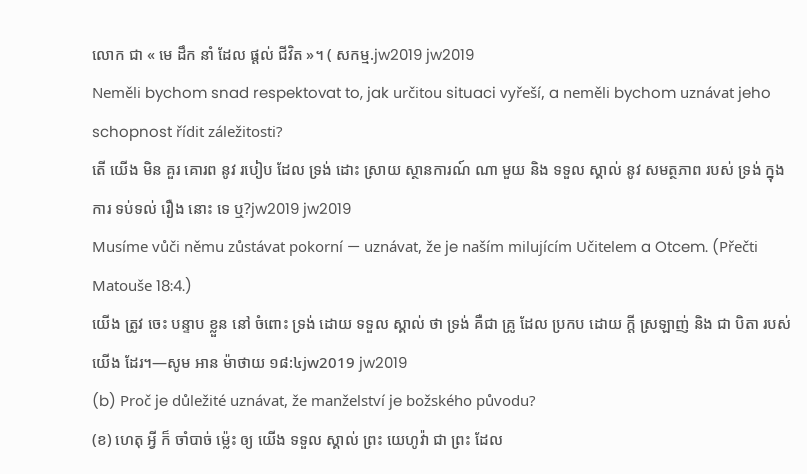លោក ជា « មេ ដឹក នាំ ដែល ផ្ដល់ ជីវិត »។ ( សកម្ម.jw2019 jw2019
Neměli bychom snad respektovat to, jak určitou situaci vyřeší, a neměli bychom uznávat jeho schopnost řídit záležitosti?
តើ យើង មិន គួរ គោរព នូវ របៀប ដែល ទ្រង់ ដោះ ស្រាយ ស្ថានការណ៍ ណា មួយ និង ទទួល ស្គាល់ នូវ សមត្ថភាព របស់ ទ្រង់ ក្នុង ការ ទប់ទល់ រឿង នោះ ទេ ឬ?jw2019 jw2019
Musíme vůči němu zůstávat pokorní — uznávat, že je naším milujícím Učitelem a Otcem. (Přečti Matouše 18:4.)
យើង ត្រូវ ចេះ បន្ទាប ខ្លួន នៅ ចំពោះ ទ្រង់ ដោយ ទទួល ស្គាល់ ថា ទ្រង់ គឺជា គ្រូ ដែល ប្រកប ដោយ ក្ដី ស្រឡាញ់ និង ជា បិតា របស់ យើង ដែរ។—សូម អាន ម៉ាថាយ ១៨:៤jw2019 jw2019
(b) Proč je důležité uznávat, že manželství je božského původu?
(ខ) ហេតុ អ្វី ក៏ ចាំបាច់ ម៉្លេះ ឲ្យ យើង ទទួល ស្គាល់ ព្រះ យេហូវ៉ា ជា ព្រះ ដែល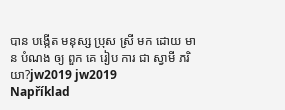បាន បង្កើត មនុស្ស ប្រុស ស្រី មក ដោយ មាន បំណង ឲ្យ ពួក គេ រៀប ការ ជា ស្វាមី ភរិយា?jw2019 jw2019
Například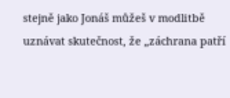stejně jako Jonáš můžeš v modlitbě uznávat skutečnost, že „záchrana patří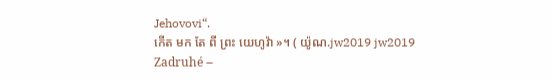Jehovovi“.
កើត មក តែ ពី ព្រះ យេហូវ៉ា »។ ( យ៉ូណ.jw2019 jw2019
Zadruhé –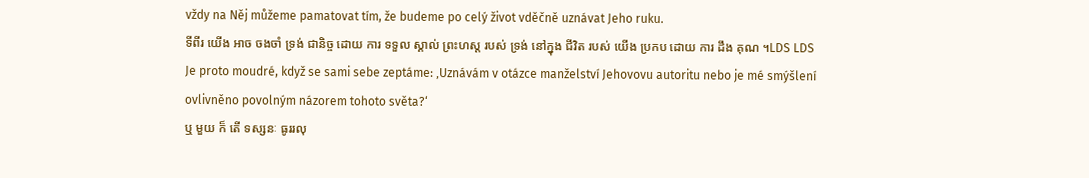vždy na Něj můžeme pamatovat tím, že budeme po celý život vděčně uznávat Jeho ruku.
ទីពីរ យើង អាច ចងចាំ ទ្រង់ ជានិច្ច ដោយ ការ ទទួល ស្គាល់ ព្រះហស្ត របស់ ទ្រង់ នៅក្នុង ជីវិត របស់ យើង ប្រកប ដោយ ការ ដឹង គុណ ។LDS LDS
Je proto moudré, když se sami sebe zeptáme: ‚Uznávám v otázce manželství Jehovovu autoritu nebo je mé smýšlení ovlivněno povolným názorem tohoto světa?‘
ឬ មួយ ក៏ តើ ទស្សនៈ ធូររលុ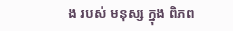ង របស់ មនុស្ស ក្នុង ពិភព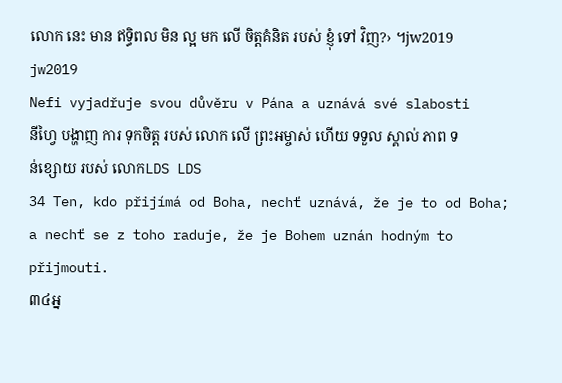លោក នេះ មាន ឥទ្ធិពល មិន ល្អ មក លើ ចិត្តគំនិត របស់ ខ្ញុំ ទៅ វិញ?› ។jw2019 jw2019
Nefi vyjadřuje svou důvěru v Pána a uznává své slabosti
នីហ្វៃ បង្ហាញ ការ ទុកចិត្ត របស់ លោក លើ ព្រះអម្ចាស់ ហើយ ទទួល ស្គាល់ ភាព ទន់ខ្សោយ របស់ លោកLDS LDS
34 Ten, kdo přijímá od Boha, nechť uznává, že je to od Boha; a nechť se z toho raduje, že je Bohem uznán hodným to přijmouti.
៣៤អ្ន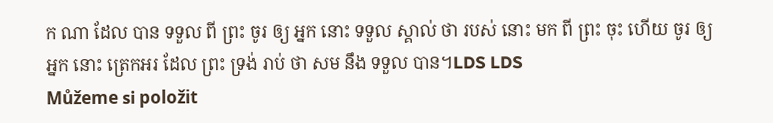ក ណា ដែល បាន ទទួល ពី ព្រះ ចូរ ឲ្យ អ្នក នោះ ទទួល ស្គាល់ ថា របស់ នោះ មក ពី ព្រះ ចុះ ហើយ ចូរ ឲ្យ អ្នក នោះ ត្រេកអរ ដែល ព្រះ ទ្រង់ រាប់ ថា សម នឹង ទទួល បាន។LDS LDS
Můžeme si položit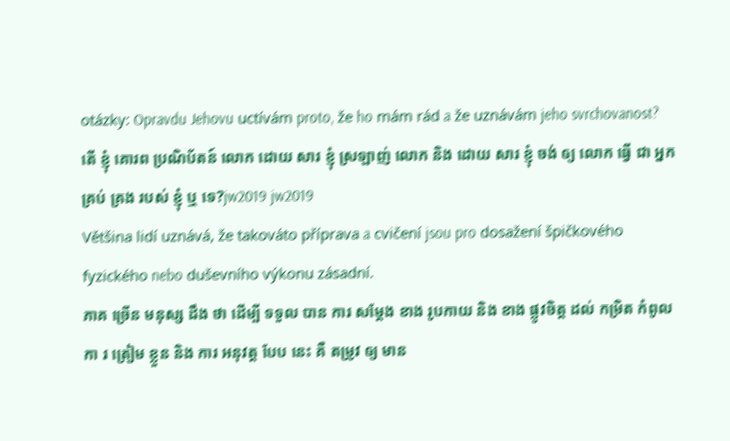otázky: Opravdu Jehovu uctívám proto, že ho mám rád a že uznávám jeho svrchovanost?
តើ ខ្ញុំ គោរព ប្រណិប័តន៍ លោក ដោយ សារ ខ្ញុំ ស្រឡាញ់ លោក និង ដោយ សារ ខ្ញុំ ចង់ ឲ្យ លោក ធ្វើ ជា អ្នក គ្រប់ គ្រង របស់ ខ្ញុំ ឬ ទេ?jw2019 jw2019
Většina lidí uznává, že takováto příprava a cvičení jsou pro dosažení špičkového fyzického nebo duševního výkonu zásadní.
ភាគ ច្រើន មនុស្ស ដឹង ថា ដើម្បី ទទួល បាន ការ សម្ដែង ខាង រូបកាយ និង ខាង ផ្លូវចិត្ត ដល់ កម្រិត កំពូល កា រ ត្រៀម ខ្លួន និង ការ អនុវត្ត បែប នេះ គឺ តម្រូវ ឲ្យ មាន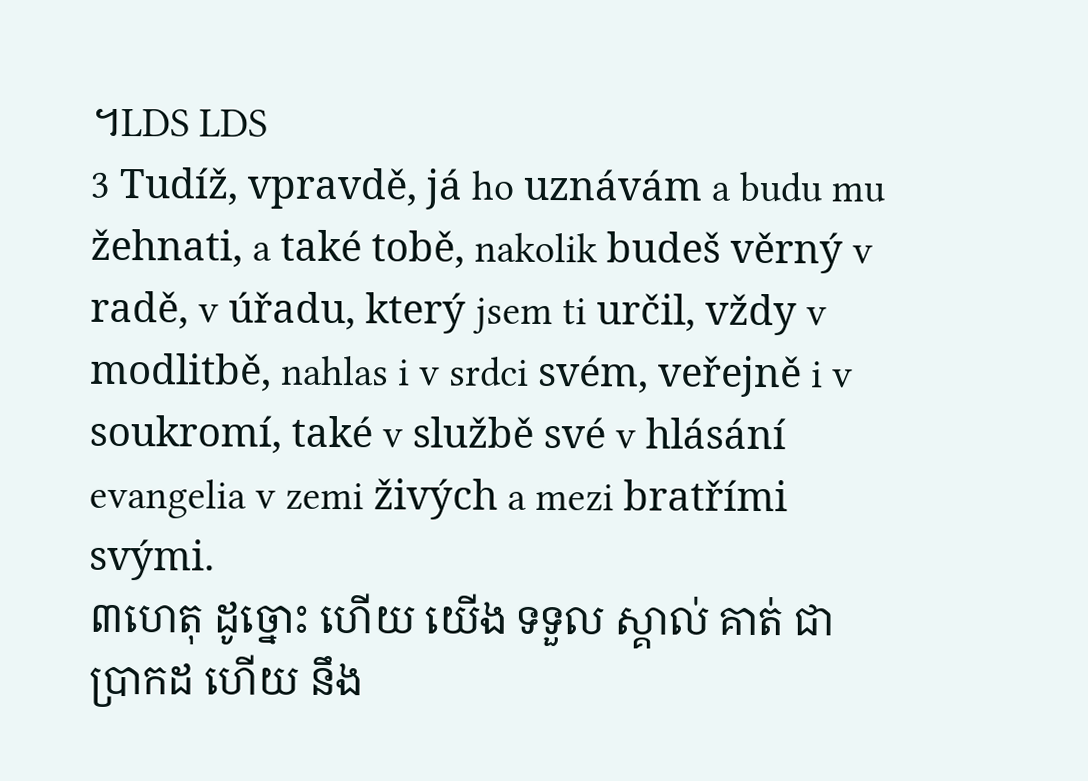។LDS LDS
3 Tudíž, vpravdě, já ho uznávám a budu mu žehnati, a také tobě, nakolik budeš věrný v radě, v úřadu, který jsem ti určil, vždy v modlitbě, nahlas i v srdci svém, veřejně i v soukromí, také v službě své v hlásání evangelia v zemi živých a mezi bratřími svými.
៣ហេតុ ដូច្នោះ ហើយ យើង ទទួល ស្គាល់ គាត់ ជា ប្រាកដ ហើយ នឹង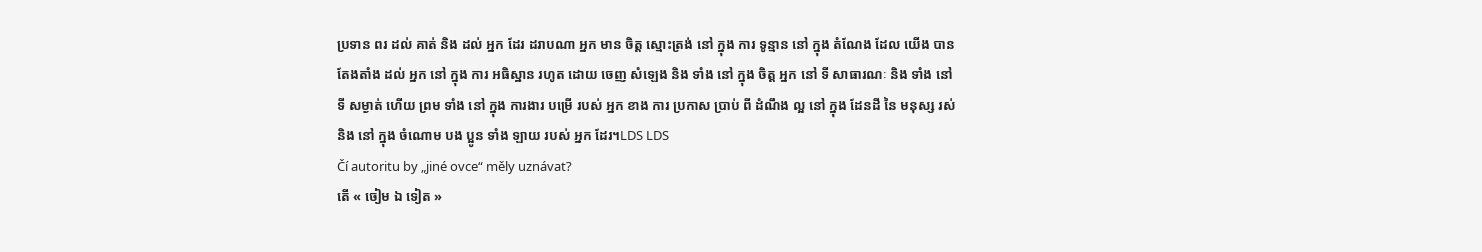ប្រទាន ពរ ដល់ គាត់ និង ដល់ អ្នក ដែរ ដរាបណា អ្នក មាន ចិត្ត ស្មោះត្រង់ នៅ ក្នុង ការ ទូន្មាន នៅ ក្នុង តំណែង ដែល យើង បាន តែងតាំង ដល់ អ្នក នៅ ក្នុង ការ អធិស្ឋាន រហូត ដោយ ចេញ សំឡេង និង ទាំង នៅ ក្នុង ចិត្ត អ្នក នៅ ទី សាធារណៈ និង ទាំង នៅ ទី សម្ងាត់ ហើយ ព្រម ទាំង នៅ ក្នុង ការងារ បម្រើ របស់ អ្នក ខាង ការ ប្រកាស ប្រាប់ ពី ដំណឹង ល្អ នៅ ក្នុង ដែនដី នៃ មនុស្ស រស់ និង នៅ ក្នុង ចំណោម បង ប្អូន ទាំង ឡាយ របស់ អ្នក ដែរ។LDS LDS
Čí autoritu by „jiné ovce“ měly uznávat?
តើ « ចៀម ឯ ទៀត »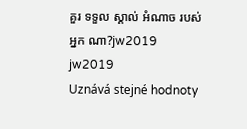គួរ ទទួល ស្គាល់ អំណាច របស់ អ្នក ណា?jw2019 jw2019
Uznává stejné hodnoty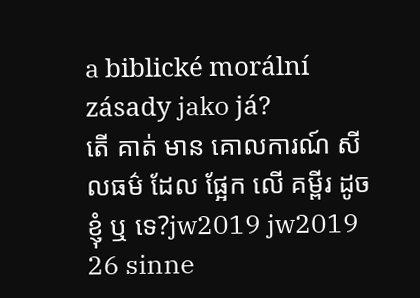a biblické morální zásady jako já?
តើ គាត់ មាន គោលការណ៍ សីលធម៌ ដែល ផ្អែក លើ គម្ពីរ ដូច ខ្ញុំ ឬ ទេ?jw2019 jw2019
26 sinne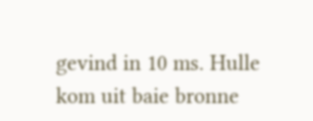gevind in 10 ms. Hulle kom uit baie bronne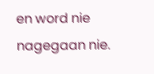en word nie nagegaan nie.